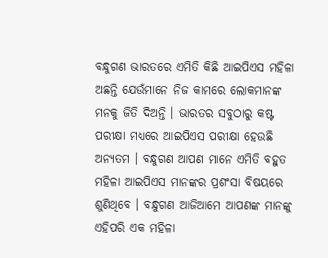ବନ୍ଧୁଗଣ ଭାରତରେ ଏମିତି କିଛି ଆଇପିଏସ ମହିଳା ଅଛନ୍ତି ଯେଉଁମାନେ ନିଜ କାମରେ ଲୋକମାନଙ୍କ ମନକୁ ଜିତି ଦିଅନ୍ତି । ଭାରତର ସବୁଠାରୁ କଷ୍ଟ ପରୀକ୍ଷା ମଧ୍ୟରେ ଆଇପିଏସ ପରୀକ୍ଷା ହେଉଛି ଅନ୍ଯତମ । ବନ୍ଧୁଗଣ ଆପଣ ମାନେ ଏମିତି ବହୁତ ମହିଳା ଆଇପିଏସ ମାନଙ୍କର ପ୍ରଶଂସା ବିଷୟରେ ଶୁଣିଥିବେ । ବନ୍ଧୁଗଣ ଆଜିଆମେ ଆପଣଙ୍କ ମାନଙ୍କୁ ଏହିପରି ଏକ ମହିଳା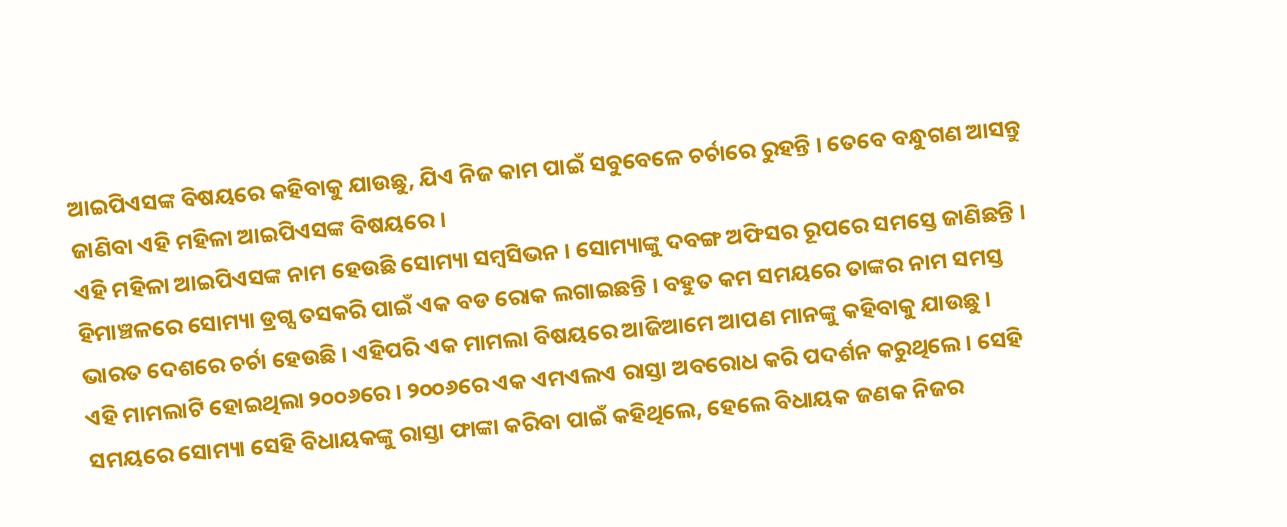ଆଇପିଏସଙ୍କ ବିଷୟରେ କହିବାକୁ ଯାଉଛୁ, ଯିଏ ନିଜ କାମ ପାଇଁ ସବୁବେଳେ ଚର୍ଚାରେ ରୁହନ୍ତି । ତେବେ ବନ୍ଧୁଗଣ ଆସନ୍ତୁ ଜାଣିବା ଏହି ମହିଳା ଆଇପିଏସଙ୍କ ବିଷୟରେ ।
ଏହି ମହିଳା ଆଇପିଏସଙ୍କ ନାମ ହେଉଛି ସୋମ୍ୟା ସମ୍ବସିଭନ । ସୋମ୍ୟାଙ୍କୁ ଦବଙ୍ଗ ଅଫିସର ରୂପରେ ସମସ୍ତେ ଜାଣିଛନ୍ତି । ହିମାଞ୍ଚଳରେ ସୋମ୍ୟା ଡ୍ରଗ୍ସ ତସକରି ପାଇଁ ଏକ ବଡ ରୋକ ଲଗାଇଛନ୍ତି । ବହୁତ କମ ସମୟରେ ତାଙ୍କର ନାମ ସମସ୍ତ ଭାରତ ଦେଶରେ ଚର୍ଚା ହେଉଛି । ଏହିପରି ଏକ ମାମଲା ବିଷୟରେ ଆଜିଆମେ ଆପଣ ମାନଙ୍କୁ କହିବାକୁ ଯାଉଛୁ ।
ଏହି ମାମଲାଟି ହୋଇଥିଲା ୨୦୦୬ରେ । ୨୦୦୬ରେ ଏକ ଏମଏଲଏ ରାସ୍ତା ଅବରୋଧ କରି ପଦର୍ଶନ କରୁଥିଲେ । ସେହି ସମୟରେ ସୋମ୍ୟା ସେହି ବିଧାୟକଙ୍କୁ ରାସ୍ତା ଫାଙ୍କା କରିବା ପାଇଁ କହିଥିଲେ, ହେଲେ ବିଧାୟକ ଜଣକ ନିଜର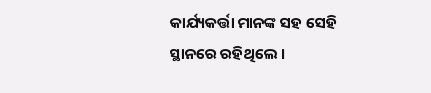କାର୍ଯ୍ୟକର୍ତ୍ତା ମାନଙ୍କ ସହ ସେହି ସ୍ଥାନରେ ରହିଥିଲେ ।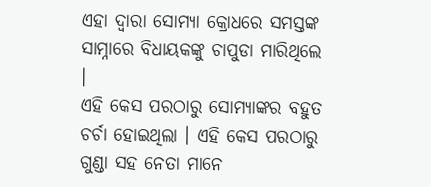ଏହା ଦ୍ଵାରା ସୋମ୍ୟା କ୍ରୋଧରେ ସମସ୍ତଙ୍କ ସାମ୍ନାରେ ବିଧାୟକଙ୍କୁ ଚାପୁଡା ମାରିଥିଲେ ।
ଏହି କେସ ପରଠାରୁ ସୋମ୍ୟାଙ୍କର ବହୁତ ଚର୍ଚା ହୋଇଥିଲା । ଏହି କେସ ପରଠାରୁ ଗୁଣ୍ଡା ସହ ନେତା ମାନେ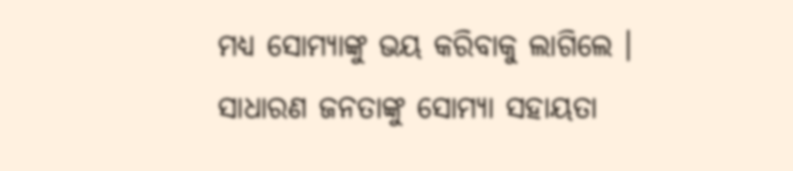ମଧ୍ୟ ସୋମ୍ୟାଙ୍କୁ ଭୟ କରିବାକୁ ଲାଗିଲେ । ସାଧାରଣ ଜନତାଙ୍କୁ ସୋମ୍ୟା ସହାୟତା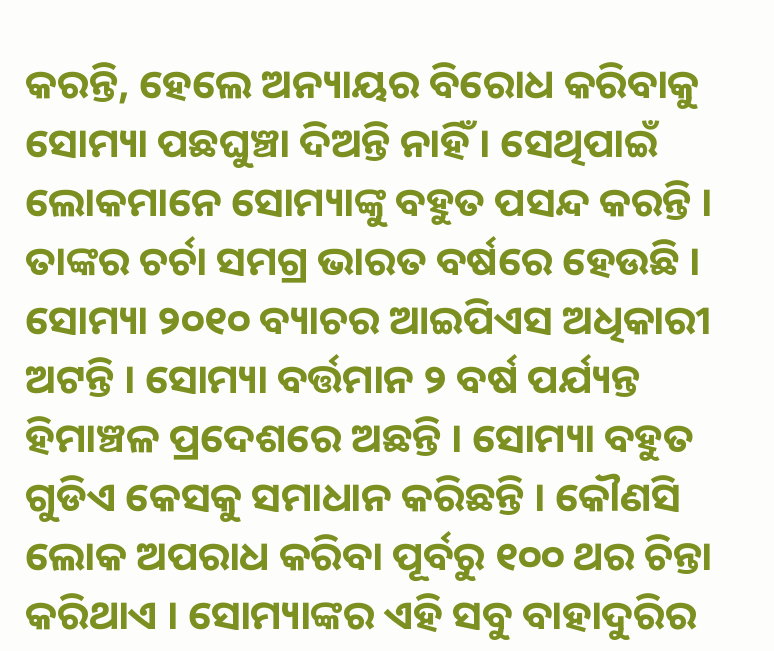କରନ୍ତି, ହେଲେ ଅନ୍ୟାୟର ବିରୋଧ କରିବାକୁ ସୋମ୍ୟା ପଛଘୁଞ୍ଚା ଦିଅନ୍ତି ନାହିଁ । ସେଥିପାଇଁ ଲୋକମାନେ ସୋମ୍ୟାଙ୍କୁ ବହୁତ ପସନ୍ଦ କରନ୍ତି । ତାଙ୍କର ଚର୍ଚା ସମଗ୍ର ଭାରତ ବର୍ଷରେ ହେଉଛି ।
ସୋମ୍ୟା ୨୦୧୦ ବ୍ୟାଚର ଆଇପିଏସ ଅଧିକାରୀ ଅଟନ୍ତି । ସୋମ୍ୟା ବର୍ତ୍ତମାନ ୨ ବର୍ଷ ପର୍ଯ୍ୟନ୍ତ ହିମାଞ୍ଚଳ ପ୍ରଦେଶରେ ଅଛନ୍ତି । ସୋମ୍ୟା ବହୁତ ଗୁଡିଏ କେସକୁ ସମାଧାନ କରିଛନ୍ତି । କୌଣସି ଲୋକ ଅପରାଧ କରିବା ପୂର୍ବରୁ ୧୦୦ ଥର ଚିନ୍ତା କରିଥାଏ । ସୋମ୍ୟାଙ୍କର ଏହି ସବୁ ବାହାଦୁରିର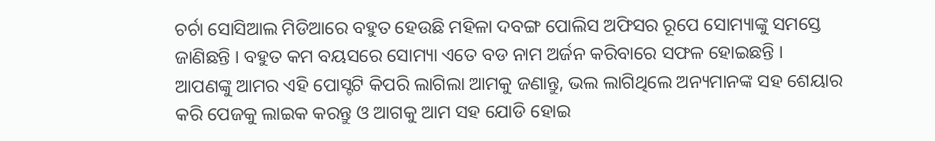ଚର୍ଚା ସୋସିଆଲ ମିଡିଆରେ ବହୁତ ହେଉଛି ମହିଳା ଦବଙ୍ଗ ପୋଲିସ ଅଫିସର ରୂପେ ସୋମ୍ୟାଙ୍କୁ ସମସ୍ତେ ଜାଣିଛନ୍ତି । ବହୁତ କମ ବୟସରେ ସୋମ୍ୟା ଏତେ ବଡ ନାମ ଅର୍ଜନ କରିବାରେ ସଫଳ ହୋଇଛନ୍ତି ।
ଆପଣଙ୍କୁ ଆମର ଏହି ପୋସ୍ଟଟି କିପରି ଲାଗିଲା ଆମକୁ ଜଣାନ୍ତୁ, ଭଲ ଲାଗିଥିଲେ ଅନ୍ୟମାନଙ୍କ ସହ ଶେୟାର କରି ପେଜକୁ ଲାଇକ କରନ୍ତୁ ଓ ଆଗକୁ ଆମ ସହ ଯୋଡି ହୋଇ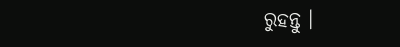ରୁହନ୍ତୁ ।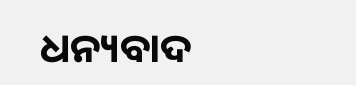ଧନ୍ୟବାଦ